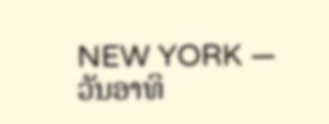NEW YORK —
ວັນອາທິ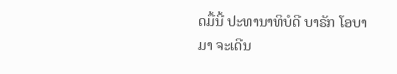ດມື້ນີ້ ປະທານາທິບໍດີ ບາຣັກ ໂອບາ
ມາ ຈະເດີນ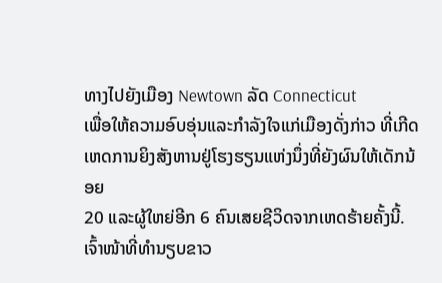ທາງໄປຍັງເມືອງ Newtown ລັດ Connecticut
ເພື່ອໃຫ້ຄວາມອົບອຸ່ນແລະກໍາລັງໃຈແກ່ເມືອງດັ່ງກ່າວ ທີ່ເກີດ
ເຫດການຍິງສັງຫານຢູ່ໂຮງຮຽນແຫ່ງນຶ່ງທີ່ຍັງຜົນໃຫ້ເດັກນ້ອຍ
20 ແລະຜູ້ໃຫຍ່ອີກ 6 ຄົນເສຍຊີວິດຈາກເຫດຮ້າຍຄັ້ງນີ້.
ເຈົ້າໜ້າທີ່ທໍານຽບຂາວ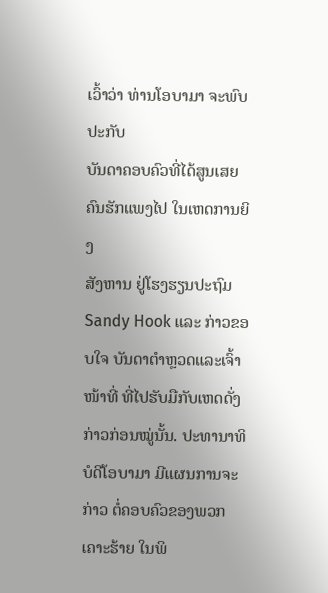ເວົ້າວ່າ ທ່ານໂອບາມາ ຈະພົບປະກັບ
ບັນດາຄອບຄົວທີ່ໄດ້ສູນເສຍຄົນຮັກແພງໄປ ໃນເຫດການຍິງ
ສັງຫານ ຢູ່ໂຮງຮຽນປະຖົມ Sandy Hook ແລະ ກ່າວຂອບໃຈ ບັນດາຕໍາຫຼວດແລະເຈົ້າໜ້າທີ່ ທີ່ໄປຮັບມືກັບເຫດດັ່ງກ່າວກ່ອນໝູ່ນັ້ນ. ປະທານາທິບໍດີໂອບາມາ ມີແຜນການຈະກ່າວ ຕໍ່ຄອບຄົວຂອງພວກເຄາະຮ້າຍ ໃນພິ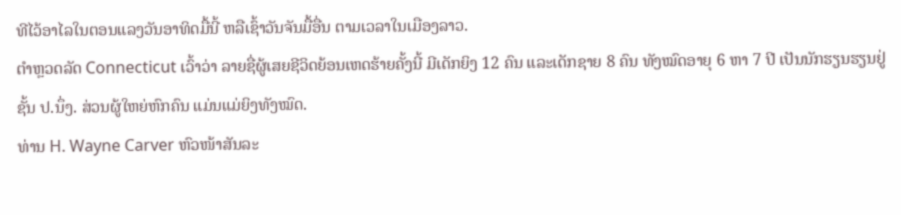ທີໄວ້ອາໄລໃນຕອນແລງວັນອາທິດມື້ນີ້ ຫລືເຊົ້າວັນຈັນມື້ອື່ນ ຕາມເວລາໃນເມືອງລາວ.
ຕໍາຫຼວດລັດ Connecticut ເວົ້າວ່າ ລາຍຊື່ຜູ້ເສຍຊີວິດຍ້ອນເຫດຮ້າຍຄັ້ງນີ້ ມີເດັກຍິງ 12 ຄົນ ແລະເດັກຊາຍ 8 ຄົນ ທັງໝົດອາຍຸ 6 ຫາ 7 ປີ ເປັນນັກຮຽນຮຽນຢູ່ຊັ້ນ ປ.ນຶ່ງ. ສ່ວນຜູ້ໃຫຍ່ຫົກຄົນ ແມ່ນແມ່ຍິງທັງໝົດ.
ທ່ານ H. Wayne Carver ຫົວໜ້າສັນລະ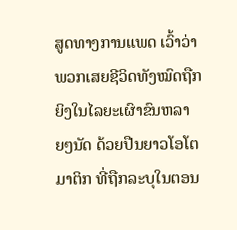ສູດທາງການແພດ ເວົ້າວ່າ ພວກເສຍຊີວິດທັງໝົດຖືກຍິງໃນໄລຍະເຜົາຂົນຫລາຍໆນັດ ດ້ວຍປືນຍາວໂອໂຕມາຕິກ ທີ່ຖືກລະບຸໃນຕອນ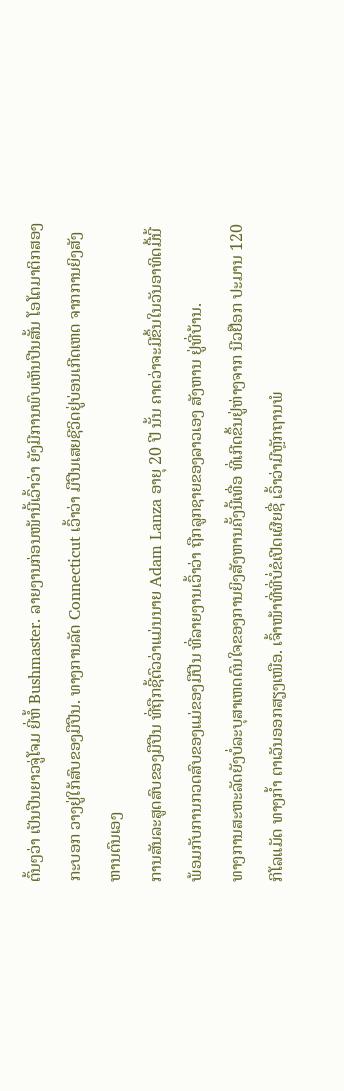ຕົ້ນໆວ່າ ເປັນປືນຍາວຈູ່ໂຈມ ຍີ່ຫໍ້ Bushmaster. ລາຍງານກ່ອນໜ້ານີ້ເວົ້າວ່າ ຍັງມີການພົບເຫັນປືນສັ້ນ ໂອໂຕມາຕິກສອງກະບອກ ວາງຢູ່ໃກ້ສົບຂອງມືປືນ. ທາງການລັດ Connecticut ເວົ້າວ່າ ມືປືນເສຍຊີວິດຢູ່ບ່ອນເກີດເຫດ ຈາກການຍິງສັງຫານຕົນເອງ
ການສັນລະສູດສົບຂອງມືປືນ ທີ່ຖືກຊີ້ຕົວວ່າແມ່ນນາຍ Adam Lanza ອາຍຸ 20 ປີ ນັ້ນ ຄາດວ່າຈະມີຂຶ້ນໃນວັນອາທິດມື້ນີ້ ພ້ອມກັບການກວດສົບຂອງແມ່ຂອງມືປືນ ທີ່ລາຍງານເວົ້າວ່າ ຖືກລູກຊາຍຂອງລາວເອງ ສັງຫານ ຢູ່ທີ່ບ້ານ.
ທາງການສະຫະລັດຍັງບໍ່ລະບຸສາເຫດດົນໃຈຂອງການຍິງສັງຫານຄັ້ງນີ້ເທື່ອ ທີ່ເກີດຂຶ້ນຢູ່ຫ່າງຈາກ ນີວຢ໊ອກ ປະມານ 120 ກິໂລແມັດ ທາງກໍ້າ ຕາເວັນອອກສຽງເໜືອ. ເຈົ້າໜ້າທີ່ທີ່ບໍ່ຂໍເປີດເຜີຍຊື່ ເວົ້າວ່າມີຫຼັກຖານພໍ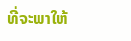ທີ່ຈະພາໃຫ້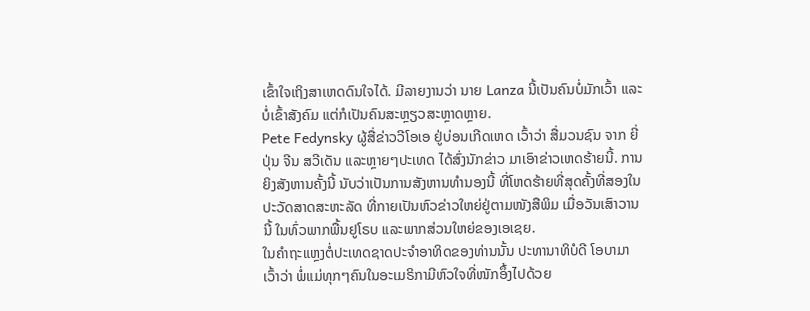ເຂົ້າໃຈເຖິງສາເຫດດົນໃຈໄດ້. ມີລາຍງານວ່າ ນາຍ Lanza ນີ້ເປັນຄົນບໍ່ມັກເວົ້າ ແລະບໍ່ເຂົ້າສັງຄົມ ແຕ່ກໍເປັນຄົນສະຫຼຽວສະຫຼາດຫຼາຍ.
Pete Fedynsky ຜູ້ສື່ຂ່າວວີໂອເອ ຢູ່ບ່ອນເກີດເຫດ ເວົ້າວ່າ ສື່ມວນຊົນ ຈາກ ຍີ່ປຸ່ນ ຈີນ ສວີເດັນ ແລະຫຼາຍໆປະເທດ ໄດ້ສົ່ງນັກຂ່າວ ມາເອົາຂ່າວເຫດຮ້າຍນີ້. ການຍິງສັງຫານຄັ້ງນີ້ ນັບວ່າເປັນການສັງຫານທໍານອງນີ້ ທີ່ໂຫດຮ້າຍທີ່ສຸດຄັ້ງທີ່ສອງໃນປະວັດສາດສະຫະລັດ ທີ່ກາຍເປັນຫົວຂ່າວໃຫຍ່ຢູ່ຕາມໜັງສືພິມ ເມື່ອວັນເສົາວານນີ້ ໃນທົ່ວພາກພື້ນຢູໂຣບ ແລະພາກສ່ວນໃຫຍ່ຂອງເອເຊຍ.
ໃນຄໍາຖະແຫຼງຕໍ່ປະເທດຊາດປະຈໍາອາທິດຂອງທ່ານນັ້ນ ປະທານາທິບໍດີ ໂອບາມາ ເວົ້າວ່າ ພໍ່ແມ່ທຸກໆຄົນໃນອະເມຣິກາມີຫົວໃຈທີ່ໜັກອຶ້ງໄປດ້ວຍ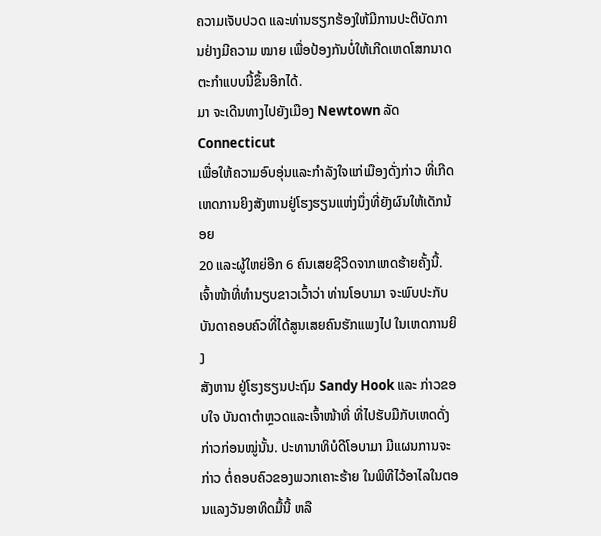ຄວາມເຈັບປວດ ແລະທ່ານຮຽກຮ້ອງໃຫ້ມີການປະຕິບັດການຢ່າງມີຄວາມ ໝາຍ ເພື່ອປ້ອງກັນບໍ່ໃຫ້ເກີດເຫດໂສກນາດຕະກໍາແບບນີ້ຂຶ້ນອີກໄດ້.
ມາ ຈະເດີນທາງໄປຍັງເມືອງ Newtown ລັດ Connecticut
ເພື່ອໃຫ້ຄວາມອົບອຸ່ນແລະກໍາລັງໃຈແກ່ເມືອງດັ່ງກ່າວ ທີ່ເກີດ
ເຫດການຍິງສັງຫານຢູ່ໂຮງຮຽນແຫ່ງນຶ່ງທີ່ຍັງຜົນໃຫ້ເດັກນ້ອຍ
20 ແລະຜູ້ໃຫຍ່ອີກ 6 ຄົນເສຍຊີວິດຈາກເຫດຮ້າຍຄັ້ງນີ້.
ເຈົ້າໜ້າທີ່ທໍານຽບຂາວເວົ້າວ່າ ທ່ານໂອບາມາ ຈະພົບປະກັບ
ບັນດາຄອບຄົວທີ່ໄດ້ສູນເສຍຄົນຮັກແພງໄປ ໃນເຫດການຍິງ
ສັງຫານ ຢູ່ໂຮງຮຽນປະຖົມ Sandy Hook ແລະ ກ່າວຂອບໃຈ ບັນດາຕໍາຫຼວດແລະເຈົ້າໜ້າທີ່ ທີ່ໄປຮັບມືກັບເຫດດັ່ງກ່າວກ່ອນໝູ່ນັ້ນ. ປະທານາທິບໍດີໂອບາມາ ມີແຜນການຈະກ່າວ ຕໍ່ຄອບຄົວຂອງພວກເຄາະຮ້າຍ ໃນພິທີໄວ້ອາໄລໃນຕອນແລງວັນອາທິດມື້ນີ້ ຫລື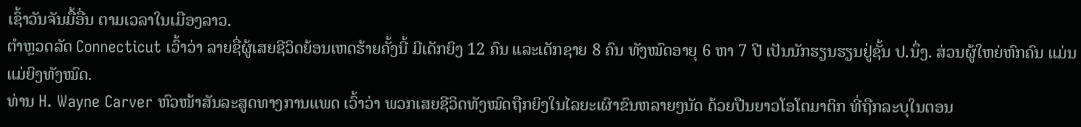ເຊົ້າວັນຈັນມື້ອື່ນ ຕາມເວລາໃນເມືອງລາວ.
ຕໍາຫຼວດລັດ Connecticut ເວົ້າວ່າ ລາຍຊື່ຜູ້ເສຍຊີວິດຍ້ອນເຫດຮ້າຍຄັ້ງນີ້ ມີເດັກຍິງ 12 ຄົນ ແລະເດັກຊາຍ 8 ຄົນ ທັງໝົດອາຍຸ 6 ຫາ 7 ປີ ເປັນນັກຮຽນຮຽນຢູ່ຊັ້ນ ປ.ນຶ່ງ. ສ່ວນຜູ້ໃຫຍ່ຫົກຄົນ ແມ່ນແມ່ຍິງທັງໝົດ.
ທ່ານ H. Wayne Carver ຫົວໜ້າສັນລະສູດທາງການແພດ ເວົ້າວ່າ ພວກເສຍຊີວິດທັງໝົດຖືກຍິງໃນໄລຍະເຜົາຂົນຫລາຍໆນັດ ດ້ວຍປືນຍາວໂອໂຕມາຕິກ ທີ່ຖືກລະບຸໃນຕອນ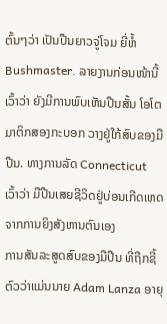ຕົ້ນໆວ່າ ເປັນປືນຍາວຈູ່ໂຈມ ຍີ່ຫໍ້ Bushmaster. ລາຍງານກ່ອນໜ້ານີ້ເວົ້າວ່າ ຍັງມີການພົບເຫັນປືນສັ້ນ ໂອໂຕມາຕິກສອງກະບອກ ວາງຢູ່ໃກ້ສົບຂອງມືປືນ. ທາງການລັດ Connecticut ເວົ້າວ່າ ມືປືນເສຍຊີວິດຢູ່ບ່ອນເກີດເຫດ ຈາກການຍິງສັງຫານຕົນເອງ
ການສັນລະສູດສົບຂອງມືປືນ ທີ່ຖືກຊີ້ຕົວວ່າແມ່ນນາຍ Adam Lanza ອາຍຸ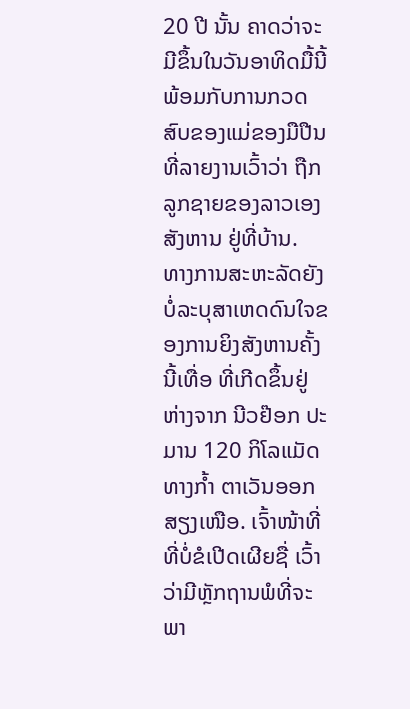20 ປີ ນັ້ນ ຄາດວ່າຈະມີຂຶ້ນໃນວັນອາທິດມື້ນີ້ ພ້ອມກັບການກວດສົບຂອງແມ່ຂອງມືປືນ ທີ່ລາຍງານເວົ້າວ່າ ຖືກລູກຊາຍຂອງລາວເອງ ສັງຫານ ຢູ່ທີ່ບ້ານ.
ທາງການສະຫະລັດຍັງບໍ່ລະບຸສາເຫດດົນໃຈຂອງການຍິງສັງຫານຄັ້ງນີ້ເທື່ອ ທີ່ເກີດຂຶ້ນຢູ່ຫ່າງຈາກ ນີວຢ໊ອກ ປະມານ 120 ກິໂລແມັດ ທາງກໍ້າ ຕາເວັນອອກສຽງເໜືອ. ເຈົ້າໜ້າທີ່ທີ່ບໍ່ຂໍເປີດເຜີຍຊື່ ເວົ້າວ່າມີຫຼັກຖານພໍທີ່ຈະພາ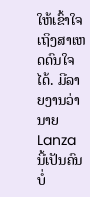ໃຫ້ເຂົ້າໃຈເຖິງສາເຫດດົນໃຈໄດ້. ມີລາຍງານວ່າ ນາຍ Lanza ນີ້ເປັນຄົນບໍ່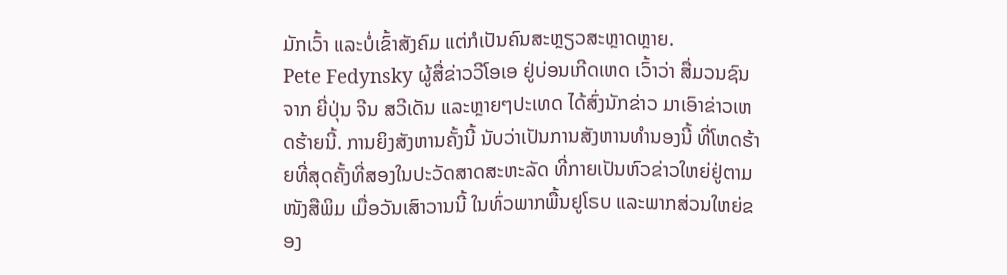ມັກເວົ້າ ແລະບໍ່ເຂົ້າສັງຄົມ ແຕ່ກໍເປັນຄົນສະຫຼຽວສະຫຼາດຫຼາຍ.
Pete Fedynsky ຜູ້ສື່ຂ່າວວີໂອເອ ຢູ່ບ່ອນເກີດເຫດ ເວົ້າວ່າ ສື່ມວນຊົນ ຈາກ ຍີ່ປຸ່ນ ຈີນ ສວີເດັນ ແລະຫຼາຍໆປະເທດ ໄດ້ສົ່ງນັກຂ່າວ ມາເອົາຂ່າວເຫດຮ້າຍນີ້. ການຍິງສັງຫານຄັ້ງນີ້ ນັບວ່າເປັນການສັງຫານທໍານອງນີ້ ທີ່ໂຫດຮ້າຍທີ່ສຸດຄັ້ງທີ່ສອງໃນປະວັດສາດສະຫະລັດ ທີ່ກາຍເປັນຫົວຂ່າວໃຫຍ່ຢູ່ຕາມໜັງສືພິມ ເມື່ອວັນເສົາວານນີ້ ໃນທົ່ວພາກພື້ນຢູໂຣບ ແລະພາກສ່ວນໃຫຍ່ຂອງ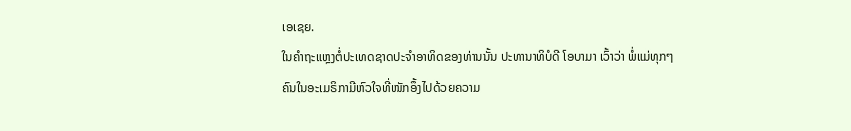ເອເຊຍ.
ໃນຄໍາຖະແຫຼງຕໍ່ປະເທດຊາດປະຈໍາອາທິດຂອງທ່ານນັ້ນ ປະທານາທິບໍດີ ໂອບາມາ ເວົ້າວ່າ ພໍ່ແມ່ທຸກໆຄົນໃນອະເມຣິກາມີຫົວໃຈທີ່ໜັກອຶ້ງໄປດ້ວຍຄວາມ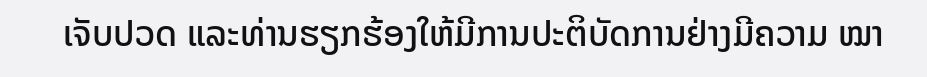ເຈັບປວດ ແລະທ່ານຮຽກຮ້ອງໃຫ້ມີການປະຕິບັດການຢ່າງມີຄວາມ ໝາ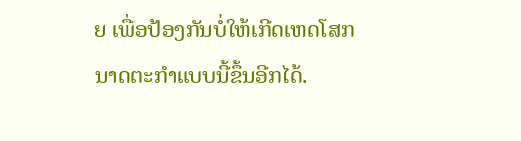ຍ ເພື່ອປ້ອງກັນບໍ່ໃຫ້ເກີດເຫດໂສກນາດຕະກໍາແບບນີ້ຂຶ້ນອີກໄດ້.